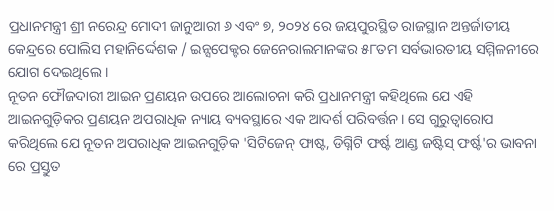ପ୍ରଧାନମନ୍ତ୍ରୀ ଶ୍ରୀ ନରେନ୍ଦ୍ର ମୋଦୀ ଜାନୁଆରୀ ୬ ଏବଂ ୭, ୨୦୨୪ ରେ ଜୟପୁରସ୍ଥିତ ରାଜସ୍ଥାନ ଅନ୍ତର୍ଜାତୀୟ କେନ୍ଦ୍ରରେ ପୋଲିସ ମହାନିର୍ଦ୍ଦେଶକ / ଇନ୍ସପେକ୍ଟର ଜେନେରାଲମାନଙ୍କର ୫୮ତମ ସର୍ବଭାରତୀୟ ସମ୍ମିଳନୀରେ ଯୋଗ ଦେଇଥିଲେ ।
ନୂତନ ଫୌଜଦାରୀ ଆଇନ ପ୍ରଣୟନ ଉପରେ ଆଲୋଚନା କରି ପ୍ରଧାନମନ୍ତ୍ରୀ କହିଥିଲେ ଯେ ଏହି ଆଇନଗୁଡ଼ିକର ପ୍ରଣୟନ ଅପରାଧିକ ନ୍ୟାୟ ବ୍ୟବସ୍ଥାରେ ଏକ ଆଦର୍ଶ ପରିବର୍ତ୍ତନ। ସେ ଗୁରୁତ୍ୱାରୋପ କରିଥିଲେ ଯେ ନୂତନ ଅପରାଧିକ ଆଇନଗୁଡ଼ିକ 'ସିଟିଜେନ୍ ଫାଷ୍ଟ, ଡିଗ୍ନିଟି ଫର୍ଷ୍ଟ ଆଣ୍ଡ ଜଷ୍ଟିସ୍ ଫର୍ଷ୍ଟ'ର ଭାବନା ରେ ପ୍ରସ୍ତୁତ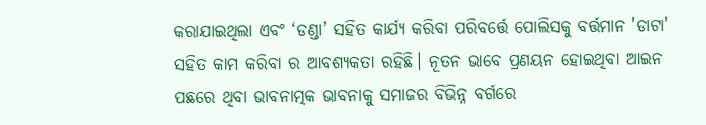କରାଯାଇଥିଲା ଏବଂ ‘ଡଣ୍ଡା’ ସହିତ କାର୍ଯ୍ୟ କରିବା ପରିବର୍ତ୍ତେ ପୋଲିସକୁ ବର୍ତ୍ତମାନ 'ଡାଟା' ସହିତ କାମ କରିବା ର ଆବଶ୍ୟକତା ରହିଛି। ନୂତନ ଭାବେ ପ୍ରଣୟନ ହୋଇଥିବା ଆଇନ ପଛରେ ଥିବା ଭାବନାତ୍ମକ ଭାବନାକୁ ସମାଜର ବିଭିନ୍ନ ବର୍ଗରେ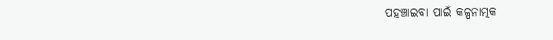ପହଞ୍ଚାଇବା ପାଇଁ କଳ୍ପନାତ୍ମକ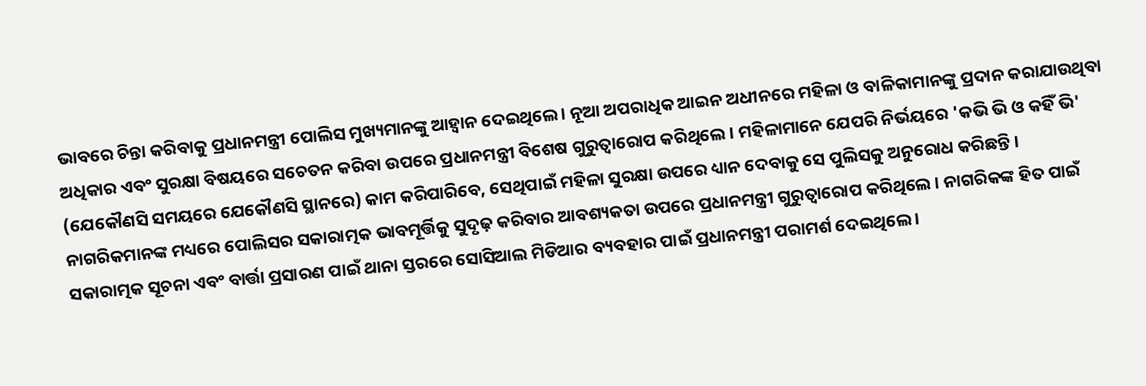ଭାବରେ ଚିନ୍ତା କରିବାକୁ ପ୍ରଧାନମନ୍ତ୍ରୀ ପୋଲିସ ମୁଖ୍ୟମାନଙ୍କୁ ଆହ୍ୱାନ ଦେଇଥିଲେ । ନୂଆ ଅପରାଧିକ ଆଇନ ଅଧୀନରେ ମହିଳା ଓ ବାଳିକାମାନଙ୍କୁ ପ୍ରଦାନ କରାଯାଉଥିବା ଅଧିକାର ଏବଂ ସୁରକ୍ଷା ବିଷୟରେ ସଚେତନ କରିବା ଉପରେ ପ୍ରଧାନମନ୍ତ୍ରୀ ବିଶେଷ ଗୁରୁତ୍ୱାରୋପ କରିଥିଲେ । ମହିଳାମାନେ ଯେପରି ନିର୍ଭୟରେ 'କଭି ଭି ଓ କହିଁ ଭି' (ଯେକୌଣସି ସମୟରେ ଯେକୌଣସି ସ୍ଥାନରେ) କାମ କରିପାରିବେ, ସେଥିପାଇଁ ମହିଳା ସୁରକ୍ଷା ଉପରେ ଧ୍ୟାନ ଦେବାକୁ ସେ ପୁଲିସକୁ ଅନୁରୋଧ କରିଛନ୍ତି।
ନାଗରିକମାନଙ୍କ ମଧ୍ୟରେ ପୋଲିସର ସକାରାତ୍ମକ ଭାବମୂର୍ତ୍ତିକୁ ସୁଦୃଢ଼ କରିବାର ଆବଶ୍ୟକତା ଉପରେ ପ୍ରଧାନମନ୍ତ୍ରୀ ଗୁରୁତ୍ୱାରୋପ କରିଥିଲେ । ନାଗରିକଙ୍କ ହିତ ପାଇଁ ସକାରାତ୍ମକ ସୂଚନା ଏବଂ ବାର୍ତ୍ତା ପ୍ରସାରଣ ପାଇଁ ଥାନା ସ୍ତରରେ ସୋସିଆଲ ମିଡିଆର ବ୍ୟବହାର ପାଇଁ ପ୍ରଧାନମନ୍ତ୍ରୀ ପରାମର୍ଶ ଦେଇଥିଲେ ।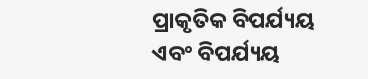ପ୍ରାକୃତିକ ବିପର୍ଯ୍ୟୟ ଏବଂ ବିପର୍ଯ୍ୟୟ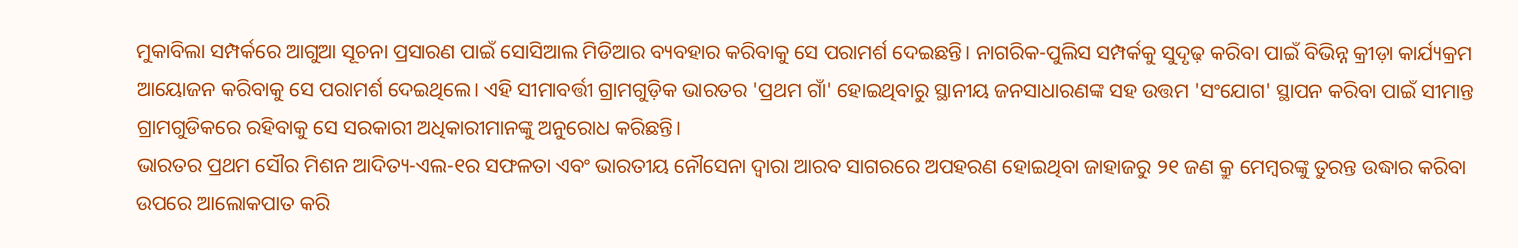ମୁକାବିଲା ସମ୍ପର୍କରେ ଆଗୁଆ ସୂଚନା ପ୍ରସାରଣ ପାଇଁ ସୋସିଆଲ ମିଡିଆର ବ୍ୟବହାର କରିବାକୁ ସେ ପରାମର୍ଶ ଦେଇଛନ୍ତି। ନାଗରିକ-ପୁଲିସ ସମ୍ପର୍କକୁ ସୁଦୃଢ଼ କରିବା ପାଇଁ ବିଭିନ୍ନ କ୍ରୀଡ଼ା କାର୍ଯ୍ୟକ୍ରମ ଆୟୋଜନ କରିବାକୁ ସେ ପରାମର୍ଶ ଦେଇଥିଲେ। ଏହି ସୀମାବର୍ତ୍ତୀ ଗ୍ରାମଗୁଡ଼ିକ ଭାରତର 'ପ୍ରଥମ ଗାଁ' ହୋଇଥିବାରୁ ସ୍ଥାନୀୟ ଜନସାଧାରଣଙ୍କ ସହ ଉତ୍ତମ 'ସଂଯୋଗ' ସ୍ଥାପନ କରିବା ପାଇଁ ସୀମାନ୍ତ ଗ୍ରାମଗୁଡିକରେ ରହିବାକୁ ସେ ସରକାରୀ ଅଧିକାରୀମାନଙ୍କୁ ଅନୁରୋଧ କରିଛନ୍ତି।
ଭାରତର ପ୍ରଥମ ସୌର ମିଶନ ଆଦିତ୍ୟ-ଏଲ-୧ର ସଫଳତା ଏବଂ ଭାରତୀୟ ନୌସେନା ଦ୍ୱାରା ଆରବ ସାଗରରେ ଅପହରଣ ହୋଇଥିବା ଜାହାଜରୁ ୨୧ ଜଣ କ୍ରୁ ମେମ୍ବରଙ୍କୁ ତୁରନ୍ତ ଉଦ୍ଧାର କରିବା ଉପରେ ଆଲୋକପାତ କରି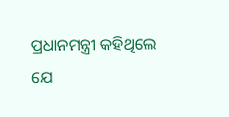ପ୍ରଧାନମନ୍ତ୍ରୀ କହିଥିଲେ ଯେ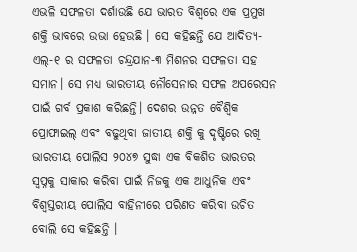ଏଭଳି ସଫଳତା ଦର୍ଶାଉଛି ଯେ ଭାରତ ବିଶ୍ୱରେ ଏକ ପ୍ରମୁଖ ଶକ୍ତି ଭାବରେ ଉଭା ହେଉଛି । ସେ କହିଛନ୍ତି ଯେ ଆଦିତ୍ୟ-ଏଲ୍-୧ ର ସଫଳତା ଚନ୍ଦ୍ରଯାନ-୩ ମିଶନର ସଫଳତା ସହ ସମାନ। ସେ ମଧ୍ୟ ଭାରତୀୟ ନୌସେନାର ସଫଳ ଅପରେସନ ପାଇଁ ଗର୍ବ ପ୍ରକାଶ କରିଛନ୍ତି। ଦେଶର ଉନ୍ନତ ବୈଶ୍ୱିକ ପ୍ରୋଫାଇଲ୍ ଏବଂ ବଢୁଥିବା ଜାତୀୟ ଶକ୍ତି କୁ ଦୃଷ୍ଟିରେ ରଖି ଭାରତୀୟ ପୋଲିସ ୨୦୪୭ ସୁଦ୍ଧା ଏକ ବିକଶିତ ଭାରତର ସ୍ୱପ୍ନକୁ ସାକାର କରିବା ପାଇଁ ନିଜକୁ ଏକ ଆଧୁନିକ ଏବଂ ବିଶ୍ୱସ୍ତରୀୟ ପୋଲିସ ବାହିନୀରେ ପରିଣତ କରିବା ଉଚିତ ବୋଲି ସେ କହିଛନ୍ତି ।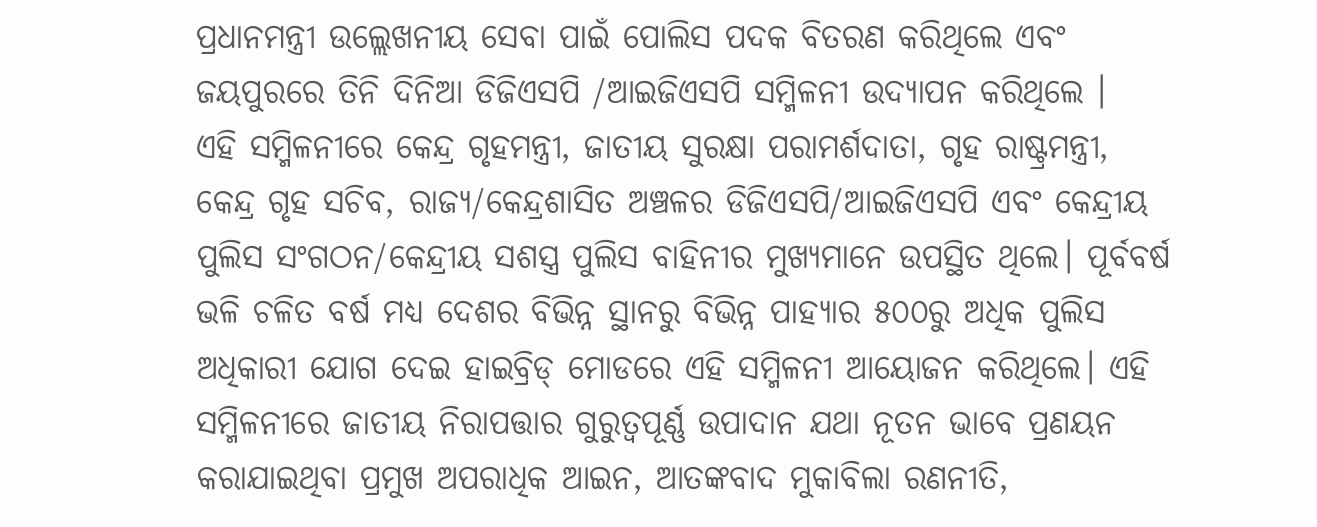ପ୍ରଧାନମନ୍ତ୍ରୀ ଉଲ୍ଲେଖନୀୟ ସେବା ପାଇଁ ପୋଲିସ ପଦକ ବିତରଣ କରିଥିଲେ ଏବଂ ଜୟପୁରରେ ତିନି ଦିନିଆ ଡିଜିଏସପି /ଆଇଜିଏସପି ସମ୍ମିଳନୀ ଉଦ୍ଯାପନ କରିଥିଲେ ।
ଏହି ସମ୍ମିଳନୀରେ କେନ୍ଦ୍ର ଗୃହମନ୍ତ୍ରୀ, ଜାତୀୟ ସୁରକ୍ଷା ପରାମର୍ଶଦାତା, ଗୃହ ରାଷ୍ଟ୍ରମନ୍ତ୍ରୀ, କେନ୍ଦ୍ର ଗୃହ ସଚିବ, ରାଜ୍ୟ/କେନ୍ଦ୍ରଶାସିତ ଅଞ୍ଚଳର ଡିଜିଏସପି/ଆଇଜିଏସପି ଏବଂ କେନ୍ଦ୍ରୀୟ ପୁଲିସ ସଂଗଠନ/କେନ୍ଦ୍ରୀୟ ସଶସ୍ତ୍ର ପୁଲିସ ବାହିନୀର ମୁଖ୍ୟମାନେ ଉପସ୍ଥିତ ଥିଲେ। ପୂର୍ବବର୍ଷ ଭଳି ଚଳିତ ବର୍ଷ ମଧ୍ୟ ଦେଶର ବିଭିନ୍ନ ସ୍ଥାନରୁ ବିଭିନ୍ନ ପାହ୍ୟାର ୫୦୦ରୁ ଅଧିକ ପୁଲିସ ଅଧିକାରୀ ଯୋଗ ଦେଇ ହାଇବ୍ରିଡ୍ ମୋଡରେ ଏହି ସମ୍ମିଳନୀ ଆୟୋଜନ କରିଥିଲେ। ଏହି ସମ୍ମିଳନୀରେ ଜାତୀୟ ନିରାପତ୍ତାର ଗୁରୁତ୍ବପୂର୍ଣ୍ଣ ଉପାଦାନ ଯଥା ନୂତନ ଭାବେ ପ୍ରଣୟନ କରାଯାଇଥିବା ପ୍ରମୁଖ ଅପରାଧିକ ଆଇନ, ଆତଙ୍କବାଦ ମୁକାବିଲା ରଣନୀତି,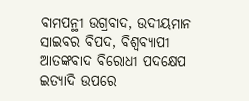ବାମପନ୍ଥୀ ଉଗ୍ରବାଦ, ଉଦୀୟମାନ ସାଇବର ବିପଦ, ବିଶ୍ୱବ୍ୟାପୀ ଆତଙ୍କବାଦ ବିରୋଧୀ ପଦକ୍ଷେପ ଇତ୍ୟାଦି ଉପରେ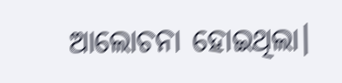ଆଲୋଚନା ହୋଇଥିଲା।